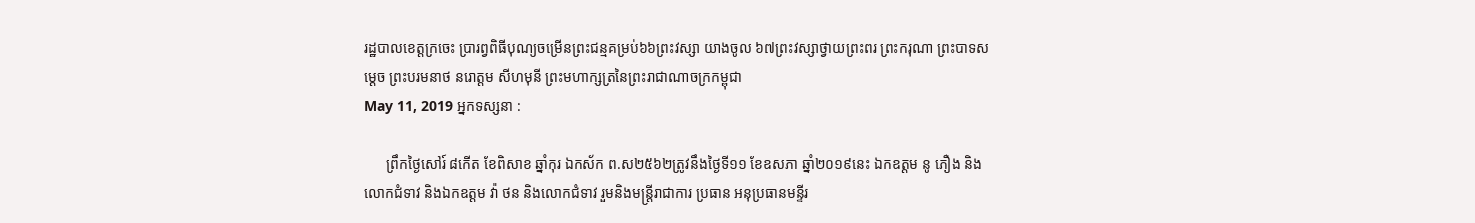រដ្ឋបាលខេត្តក្រចេះ ប្រារព្វពិធីបុណ្យចម្រើនព្រះជន្មគម្រប់៦៦ព្រះវស្សា យាងចូល ៦៧ព្រះវស្សាថ្វាយព្រះពរ ព្រះករុណា ព្រះបាទសម្ដេច ព្រះបរមនាថ នរោត្តម សីហមុនី ព្រះមហាក្សត្រនៃព្រះរាជាណាចក្រកម្ពុជា
May 11, 2019 អ្នកទស្សនា :

      ព្រឹកថ្ងៃសៅរ៍ ៨កើត ខែពិសាខ ឆ្នាំកុរ ឯកស័ក ព.ស២៥៦២ត្រូវនឹងថ្ងៃទី១១ ខែឧសភា ឆ្នាំ២០១៩នេះ ឯកឧត្តម នូ ភឿង និងលោកជំទាវ និងឯកឧត្តម វ៉ា ថន និងលោកជំទាវ រួមនិងមន្រ្តីរាជាការ ប្រធាន អនុប្រធានមន្ទីរ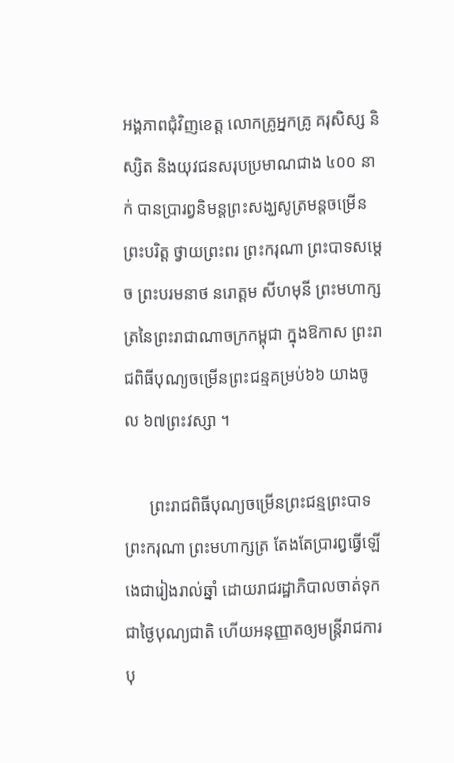អង្គភាពជុំវិញខេត្ត លោកគ្រូអ្នកគ្រូ គរុសិស្ស និស្សិត និងយុវជនសរុបប្រមាណជាង ៤០០ នាក់ បានប្រារព្វនិមន្តព្រះសង្ឃសូត្រមន្តចម្រើនព្រះបរិត្ត ថ្វាយព្រះពរ ព្រះករុណា ព្រះបាទសម្ដេច ព្រះបរមនាថ នរោត្តម សីហមុនី ព្រះមហាក្សត្រនៃព្រះរាជាណាចក្រកម្ពុជា ក្នុងឱកាស ព្រះរាជពិធីបុណ្យចម្រើនព្រះជន្មគម្រប់៦៦ យាងចូល ៦៧ព្រះវស្សា ។

      ព្រះរាជពិធីបុណ្យចម្រើនព្រះជន្មព្រះបាទព្រះករុណា ព្រះមហាក្សត្រ តែងតែប្រារព្វធ្វើឡើងេជារៀងរាល់ឆ្នាំ ដោយរាជរដ្ឋាភិបាលចាត់ទុកជាថ្ងៃបុណ្យជាតិ ហើយអនុញ្ញាតឲ្យមន្ត្រីរាជការ បុ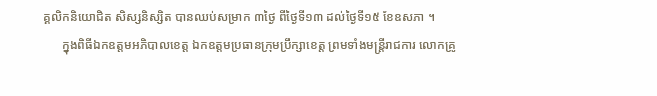គ្គលិកនិយោជិត សិស្សនិស្សិត បានឈប់សម្រាក ៣ថ្ងៃ ពីថ្ងៃទី១៣ ដល់ថ្ងៃទី១៥ ខែឧសភា ។
      ក្នុងពិធីឯកឧត្តមអភិបាលខេត្ត ឯកឧត្តមប្រធានក្រុមប្រឹក្សាខេត្ត ព្រមទាំងមន្ត្រីរាជការ លោកគ្រូ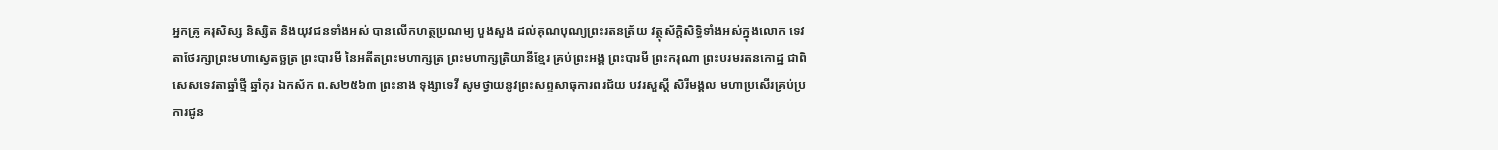អ្នកគ្រូ គរុសិស្ស និស្សិត និងយុវជនទាំងអស់ បានលើកហត្ថប្រណម្យ បួងសួង ដល់គុណបុណ្យព្រះរតនត្រ័យ វត្ថុស័ក្តិសិទ្ធិទាំងអស់ក្នុងលោក ទេវតាថែរក្សាព្រះមហាស្វេតច្ឆត្រ ព្រះបារមី នៃអតីតព្រះមហាក្សត្រ ព្រះមហាក្សត្រិយានីខ្មែរ គ្រប់ព្រះអង្គ ព្រះបារមី ព្រះករុណា ព្រះបរមរតនកោដ្ឋ ជាពិសេសទេវតាឆ្នាំថ្មី ឆ្នាំកុរ ឯកស័ក ព.ស២៥៦៣ ព្រះនាង ទុង្សាទេវី សូមថ្វាយនូវព្រះសព្ទសាធុការពរជ័យ បវរសួស្ដី សិរីមង្គល មហាប្រសើរគ្រប់ប្រការជូន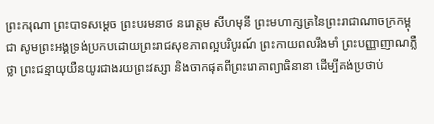ព្រះករុណា ព្រះបាទសម្ដេច ព្រះបរមនាថ នរោត្តម សីហមុនី ព្រះមហាក្សត្រនៃព្រះរាជាណាចក្រកម្ពុជា សូមព្រះអង្គទ្រង់ប្រកបដោយព្រះរាជសុខភាពល្អបរិបូរណ៍ ព្រះកាយពលរឹងមាំ ព្រះបញ្ញាញាណភ្លឺថ្លា ព្រះជន្មាយុយឺនយូរជាងរយព្រះវស្សា និងចាកផុតពីព្រះរោគាព្យាធិនានា ដើម្បីគង់ប្រថាប់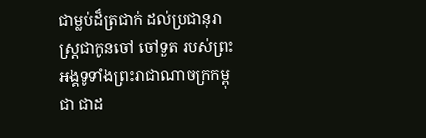ជាម្លប់ដ៏ត្រជាក់ ដល់ប្រជានុរាស្រ្តជាកូនចៅ ចៅទួត របស់ព្រះអង្គទូទាំងព្រះរាជាណាចក្រកម្ពុជា ជាដ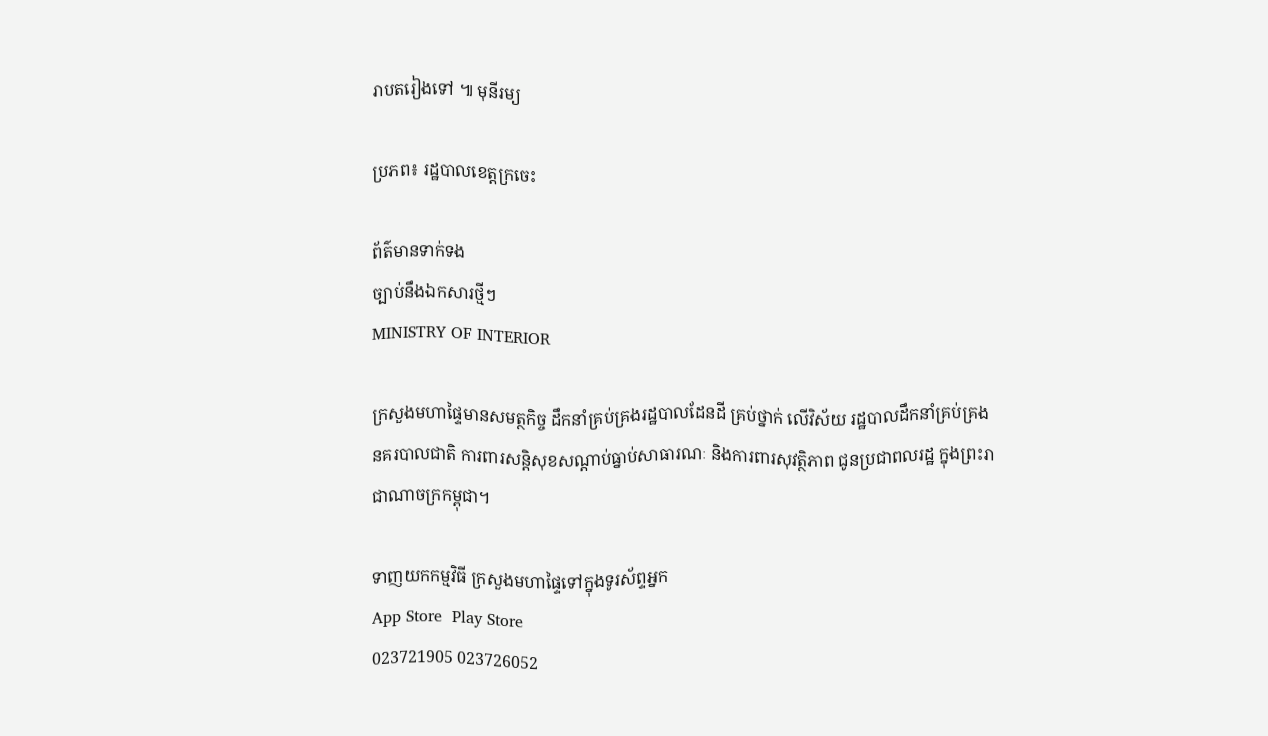រាបតរៀងទៅ ៕ មុនីរម្យ

ប្រភព៖ រដ្ឋបាលខេត្តក្រចេះ

ព័ត៌មានទាក់ទង
ច្បាប់នឹងឯកសារថ្មីៗ
MINISTRY OF INTERIOR

ក្រសួងមហាផ្ទៃមានសមត្ថកិច្ច ដឹកនាំគ្រប់គ្រងរដ្ឋបាលដែនដី គ្រប់ថ្នាក់ លើវិស័យ រដ្ឋបាលដឹកនាំគ្រប់គ្រង នគរបាលជាតិ ការពារសន្តិសុខសណ្តាប់ធ្នាប់សាធារណៈ និងការពារសុវត្ថិភាព ជូនប្រជាពលរដ្ឋ ក្នុងព្រះរាជាណាចក្រកម្ពុជា។

ទាញយកកម្មវិធី ក្រសួងមហាផ្ទៃទៅក្នុងទូរស័ព្ទអ្នក
App Store  Play Store
023721905 023726052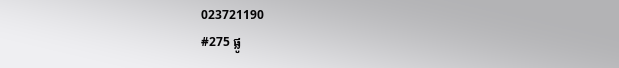023721190
#275 ផ្លូ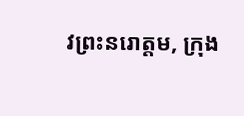វព្រះនរោត្តម, ក្រុង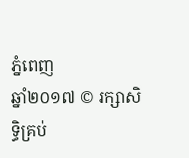ភ្នំពេញ
ឆ្នាំ២០១៧ © រក្សាសិទ្ធិគ្រប់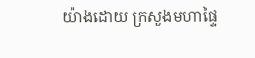យ៉ាងដោយ ក្រសួងមហាផ្ទៃ